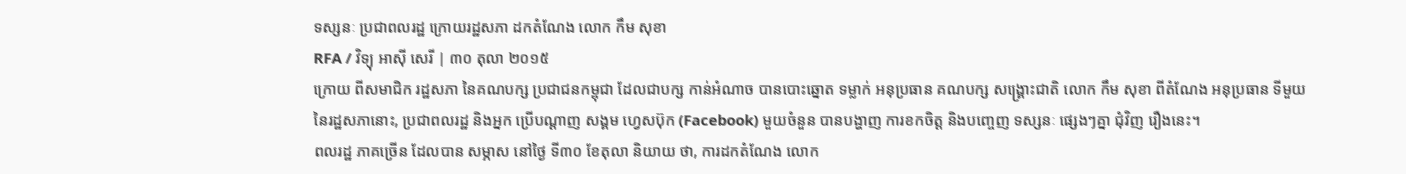ទស្សនៈ ប្រជាពលរដ្ឋ ក្រោយរដ្ឋសភា ដកតំណែង លោក កឹម សុខា
RFA / វិទ្យុ អាស៊ី សេរី | ៣០ តុលា ២០១៥
ក្រោយ ពីសមាជិក រដ្ឋសភា នៃគណបក្ស ប្រជាជនកម្ពុជា ដែលជាបក្ស កាន់អំណាច បានបោះឆ្នោត ទម្លាក់ អនុប្រធាន គណបក្ស សង្គ្រោះជាតិ លោក កឹម សុខា ពីតំណែង អនុប្រធាន ទីមួយ នៃរដ្ឋសភានោះ, ប្រជាពលរដ្ឋ និងអ្នក ប្រើបណ្ដាញ សង្គម ហ្វេសប៊ុក (Facebook) មួយចំនួន បានបង្ហាញ ការខកចិត្ត និងបញ្ចេញ ទស្សនៈ ផ្សេងៗគ្នា ជុំវិញ រឿងនេះ។
ពលរដ្ឋ ភាគច្រើន ដែលបាន សម្ភាស នៅថ្ងៃ ទី៣០ ខែតុលា និយាយ ថា, ការដកតំណែង លោក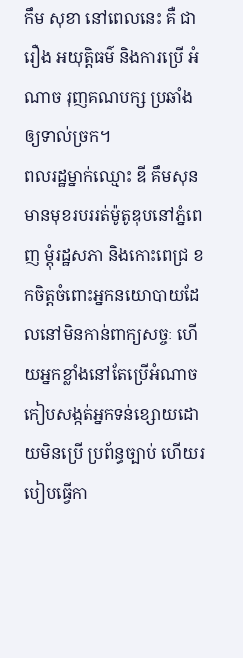កឹម សុខា នៅពេលនេះ គឺ ជារឿង អយុត្តិធម៌ និងការប្រើ អំណាច រុញគណបក្ស ប្រឆាំង ឲ្យទាល់ច្រក។
ពលរដ្ឋម្នាក់ឈ្មោះ ឌី គឹមសុន មានមុខរបររត់ម៉ូតូឌុបនៅភ្នំពេញ ម្តុំរដ្ឋសភា និងកោះពេជ្រ ខកចិត្តចំពោះអ្នកនយោបាយដែលនៅមិនកាន់ពាក្យសច្ចៈ ហើយអ្នកខ្លាំងនៅតែប្រើអំណាចកៀបសង្កត់អ្នកទន់ខ្សោយដោយមិនប្រើ ប្រព័ន្ធច្បាប់ ហើយរបៀបធ្វើកា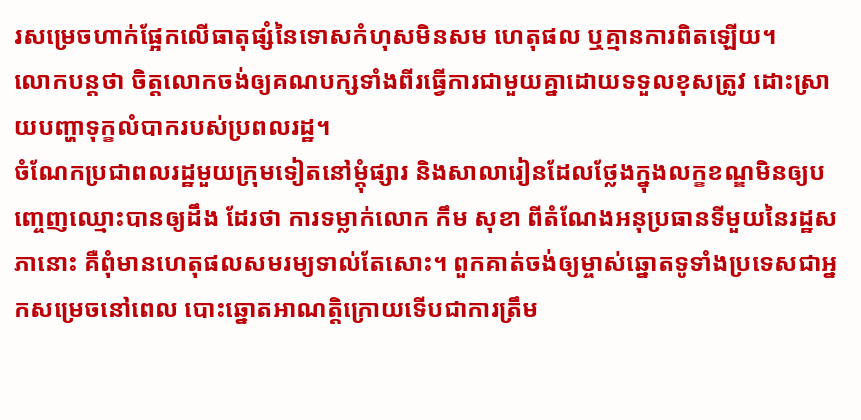រសម្រេចហាក់ផ្អែកលើធាតុផ្សំនៃទោសកំហុសមិនសម ហេតុផល ឬគ្មានការពិតឡើយ។
លោកបន្តថា ចិត្តលោកចង់ឲ្យគណបក្សទាំងពីរធ្វើការជាមួយគ្នាដោយទទួលខុសត្រូវ ដោះស្រាយបញ្ហាទុក្ខលំបាករបស់ប្រពលរដ្ឋ។
ចំណែកប្រជាពលរដ្ឋមួយក្រុមទៀតនៅម្ដុំផ្សារ និងសាលារៀនដែលថ្លែងក្នុងលក្ខខណ្ឌមិនឲ្យបញ្ចេញឈ្មោះបានឲ្យដឹង ដែរថា ការទម្លាក់លោក កឹម សុខា ពីតំណែងអនុប្រធានទីមួយនៃរដ្ឋសភានោះ គឺពុំមានហេតុផលសមរម្យទាល់តែសោះ។ ពួកគាត់ចង់ឲ្យម្ចាស់ឆ្នោតទូទាំងប្រទេសជាអ្នកសម្រេចនៅពេល បោះឆ្នោតអាណត្តិក្រោយទើបជាការត្រឹម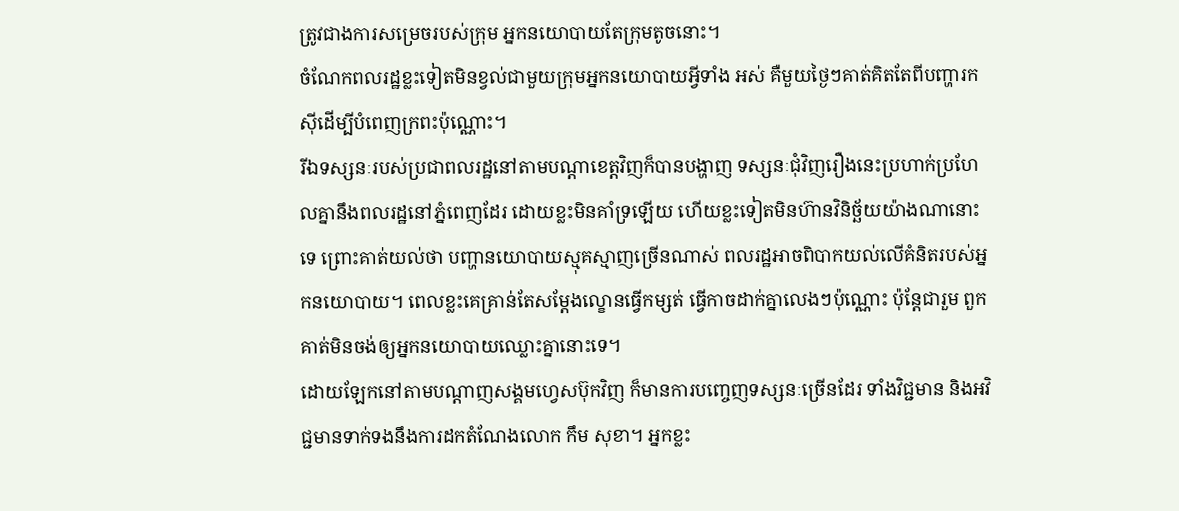ត្រូវជាងការសម្រេចរបស់ក្រុម អ្នកនយោបាយតែក្រុមតូចនោះ។
ចំណែកពលរដ្ឋខ្លះទៀតមិនខ្វល់ជាមួយក្រុមអ្នកនយោបាយអ្វីទាំង អស់ គឺមួយថ្ងៃៗគាត់គិតតែពីបញ្ហារកស៊ីដើម្បីបំពេញក្រពះប៉ុណ្ណោះ។
រីឯទស្សនៈរបស់ប្រជាពលរដ្ឋនៅតាមបណ្ដាខេត្តវិញក៏បានបង្ហាញ ទស្សនៈជុំវិញរឿងនេះប្រហាក់ប្រហែលគ្នានឹងពលរដ្ឋនៅភ្នំពេញដែរ ដោយខ្លះមិនគាំទ្រឡើយ ហើយខ្លះទៀតមិនហ៊ានវិនិច្ឆ័យយ៉ាងណានោះទេ ព្រោះគាត់យល់ថា បញ្ហានយោបាយស្មុគស្មាញច្រើនណាស់ ពលរដ្ឋអាចពិបាកយល់លើគំនិតរបស់អ្នកនយោបាយ។ ពេលខ្លះគេគ្រាន់តែសម្ដែងល្ខោនធ្វើកម្សត់ ធ្វើកាចដាក់គ្នាលេងៗប៉ុណ្ណោះ ប៉ុន្តែជារួម ពួកគាត់មិនចង់ឲ្យអ្នកនយោបាយឈ្លោះគ្នានោះទេ។
ដោយឡែកនៅតាមបណ្ដាញសង្គមហ្វេសប៊ុកវិញ ក៏មានការបញ្ចេញទស្សនៈច្រើនដែរ ទាំងវិជ្ជមាន និងអវិជ្ជមានទាក់ទងនឹងការដកតំណែងលោក កឹម សុខា។ អ្នកខ្លះ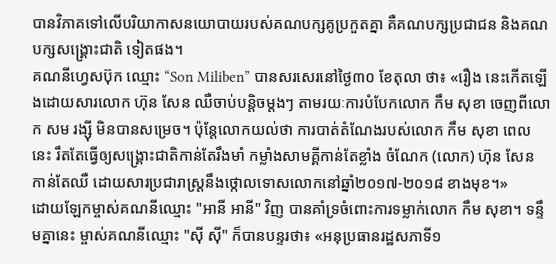បានវិភាគទៅលើបរិយាកាសនយោបាយរបស់គណបក្សគូប្រកួតគ្នា គឺគណបក្សប្រជាជន និងគណបក្សសង្គ្រោះជាតិ ទៀតផង។
គណនីហ្វេសប៊ុក ឈ្មោះ “Son Miliben” បានសរសេរនៅថ្ងៃ៣០ ខែតុលា ថា៖ «រឿង នេះកើតឡើងដោយសារលោក ហ៊ុន សែន ឈឺចាប់បន្តិចម្តងៗ តាមរយៈការបំបែកលោក កឹម សុខា ចេញពីលោក សម រង្ស៊ី មិនបានសម្រេច។ ប៉ុន្តែលោកយល់ថា ការបាត់តំណែងរបស់លោក កឹម សុខា ពេលនេះ រឹតតែធ្វើឲ្យសង្គ្រោះជាតិកាន់តែរឹងមាំ កម្លាំងសាមគ្គីកាន់តែខ្លាំង ចំណែក (លោក) ហ៊ុន សែន កាន់តែឈឺ ដោយសារប្រជារាស្ត្រនឹងថ្កោលទោសលោកនៅឆ្នាំ២០១៧-២០១៨ ខាងមុខ។»
ដោយឡែកម្ចាស់គណនីឈ្មោះ "អានី អានី" វិញ បានគាំទ្រចំពោះការទម្លាក់លោក កឹម សុខា។ ទន្ទឹមគ្នានេះ ម្ចាស់គណនីឈ្មោះ "ស៊ី ស៊ី" ក៏បានបន្ទរថា៖ «អនុប្រធានរដ្ឋសភាទី១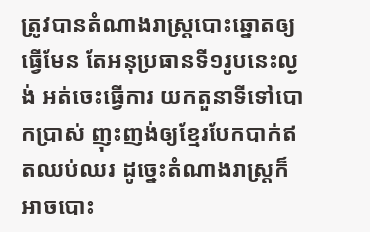ត្រូវបានតំណាងរាស្ត្របោះឆ្នោតឲ្យធ្វើមែន តែអនុប្រធានទី១រូបនេះល្ងង់ អត់ចេះធ្វើការ យកតួនាទីទៅបោកប្រាស់ ញុះញង់ឲ្យខ្មែរបែកបាក់ឥតឈប់ឈរ ដូច្នេះតំណាងរាស្ត្រក៏អាចបោះ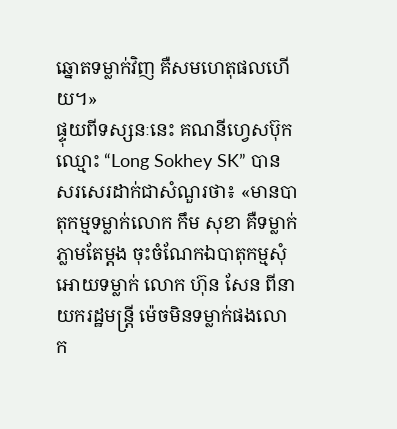ឆ្នោតទម្លាក់វិញ គឺសមហេតុផលហើយ។»
ផ្ទុយពីទស្សនៈនេះ គណនីហ្វេសប៊ុក ឈ្មោះ “Long Sokhey SK” បានសរសេរដាក់ជាសំណួរថា៖ «មានបាតុកម្មទម្លាក់លោក កឹម សុខា គឺទម្លាក់ភ្លាមតែម្ដង ចុះចំណែកឯបាតុកម្មសុំអោយទម្លាក់ លោក ហ៊ុន សែន ពីនាយករដ្ឋមន្ត្រី ម៉េចមិនទម្លាក់ផងលោក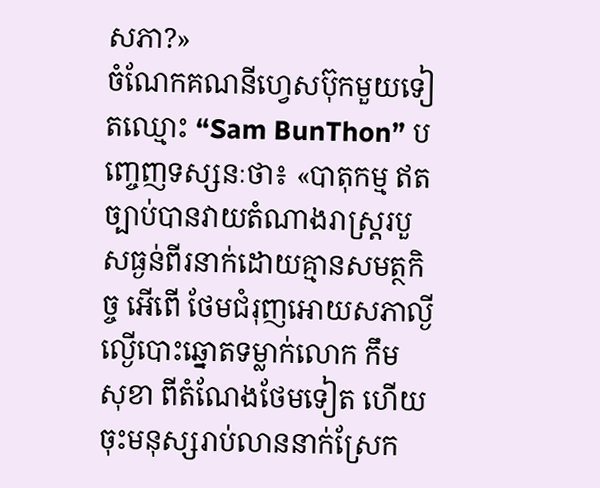សភា?»
ចំណែកគណនីហ្វេសប៊ុកមួយទៀតឈ្មោះ “Sam BunThon” បញ្ចេញទស្សនៈថា៖ «បាតុកម្ម ឥតច្បាប់បានវាយតំណាងរាស្ត្ររបួសធ្ងន់ពីរនាក់ដោយគ្មានសមត្ថកិច្ច អើពើ ថែមជំរុញអោយសភាល្ងីល្ងើបោះឆ្នោតទម្លាក់លោក កឹម សុខា ពីតំណែងថែមទៀត ហើយចុះមនុស្សរាប់លាននាក់ស្រែក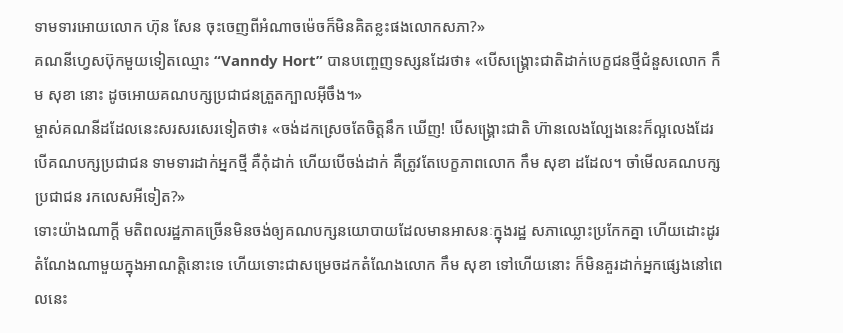ទាមទារអោយលោក ហ៊ុន សែន ចុះចេញពីអំណាចម៉េចក៏មិនគិតខ្លះផងលោកសភា?»
គណនីហ្វេសប៊ុកមួយទៀតឈ្មោះ “Vanndy Hort” បានបញ្ចេញទស្សនដែរថា៖ «បើសង្គ្រោះជាតិដាក់បេក្ខជនថ្មីជំនួសលោក កឹម សុខា នោះ ដូចអោយគណបក្សប្រជាជនត្រួតក្បាលអ៊ីចឹង។»
ម្ចាស់គណនីដដែលនេះសរសរសេរទៀតថា៖ «ចង់ដកស្រេចតែចិត្តនឹក ឃើញ! បើសង្គ្រោះជាតិ ហ៊ានលេងល្បែងនេះក៏ល្អលេងដែរ បើគណបក្សប្រជាជន ទាមទារដាក់អ្នកថ្មី គឺកុំដាក់ ហើយបើចង់ដាក់ គឺត្រូវតែបេក្ខភាពលោក កឹម សុខា ដដែល។ ចាំមើលគណបក្សប្រជាជន រកលេសអីទៀត?»
ទោះយ៉ាងណាក្តី មតិពលរដ្ឋភាគច្រើនមិនចង់ឲ្យគណបក្សនយោបាយដែលមានអាសនៈក្នុងរដ្ឋ សភាឈ្លោះប្រកែកគ្នា ហើយដោះដូរតំណែងណាមួយក្នុងអាណត្តិនោះទេ ហើយទោះជាសម្រេចដកតំណែងលោក កឹម សុខា ទៅហើយនោះ ក៏មិនគួរដាក់អ្នកផ្សេងនៅពេលនេះ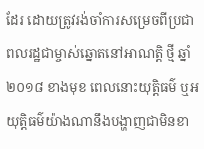ដែរ ដោយត្រូវរង់ចាំការសម្រេចពីប្រជាពលរដ្ឋជាម្ចាស់ឆ្នោតនៅអាណត្តិ ថ្មី ឆ្នាំ២០១៨ ខាងមុខ ពេលនោះយុត្តិធម៌ ឬអយុត្តិធម៌យ៉ាងណានឹងបង្ហាញជាមិនខា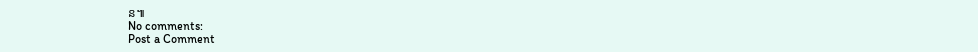ន៕
No comments:
Post a Comment